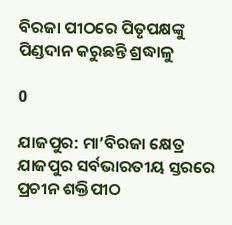ବିରଜା ପୀଠରେ ପିତୃପକ୍ଷଙ୍କୁ ପିଣ୍ଡଦାନ କରୁଛନ୍ତି ଶ୍ରଦ୍ଧାଳୁ

0

ଯାଜପୁର: ମା’ବିରଜା କ୍ଷେତ୍ର ଯାଜପୁର ସର୍ବଭାରତୀୟ ସ୍ତରରେ ପ୍ରଚୀନ ଶକ୍ତିପୀଠ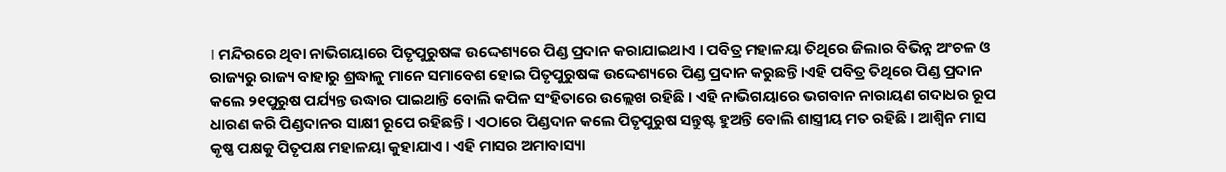। ମନ୍ଦିରରେ ଥିବା ନାଭିଗୟାରେ ପିତୃପୁରୁଷଙ୍କ ଉଦ୍ଦେଶ୍ୟରେ ପିଣ୍ଡ ପ୍ରଦାନ କରାଯାଇଥାଏ । ପବିତ୍ର ମହାଳୟା ତିଥିରେ ଜିଲାର ବିଭିନ୍ନ ଅଂଚଳ ଓ ରାଜ୍ୟରୁ ରାଜ୍ୟ ବାହାରୁ ଶ୍ରଦ୍ଧାଳୁ ମାନେ ସମାବେଶ ହୋଇ ପିତୃପୁରୁଷଙ୍କ ଉଦ୍ଦେଶ୍ୟରେ ପିଣ୍ଡ ପ୍ରଦାନ କରୁଛନ୍ତି ।ଏହି ପବିତ୍ର ତିଥିରେ ପିଣ୍ଡ ପ୍ରଦାନ କଲେ ୨୧ପୁରୁଷ ପର୍ଯ୍ୟନ୍ତ ଉଦ୍ଧାର ପାଇଥାନ୍ତି ବୋଲି କପିଳ ସଂହିତାରେ ଉଲ୍ଲେଖ ରହିଛି । ଏହି ନାଭିଗୟାରେ ଭଗବାନ ନାରାୟଣ ଗଦାଧର ରୂପ ଧାରଣ କରି ପିଣ୍ଡଦାନର ସାକ୍ଷୀ ରୂପେ ରହିଛନ୍ତି । ଏଠାରେ ପିଣ୍ଡଦାନ କଲେ ପିତୃପୁରୁଷ ସନ୍ତୁଷ୍ଟ ହୁଅନ୍ତି ବୋଲି ଶାସ୍ତ୍ରୀୟ ମତ ରହିଛି । ଆଶ୍ୱିନ ମାସ କୃଷ୍ଣ ପକ୍ଷକୁ ପିତୃପକ୍ଷ ମହାଳୟା କୁହାଯାଏ । ଏହି ମାସର ଅମାବାସ୍ୟା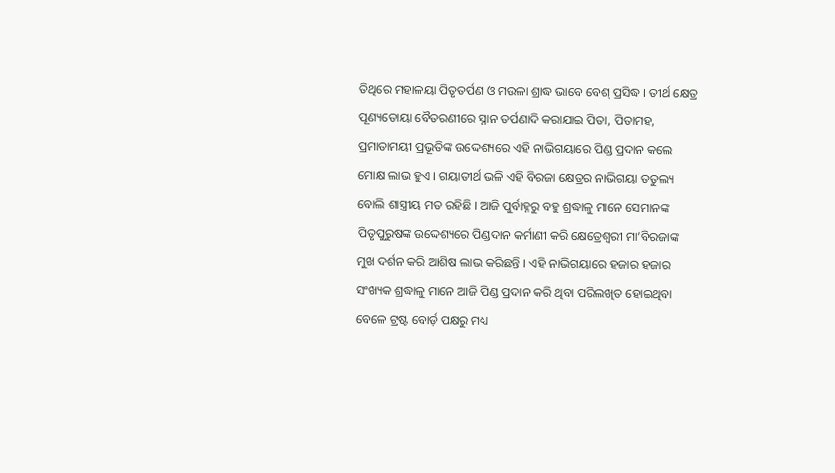ତିଥିରେ ମହାଳୟା ପିତୃତର୍ପଣ ଓ ମଉଳା ଶ୍ରାଦ୍ଧ ଭାବେ ବେଶ୍ ପ୍ରସିଦ୍ଧ । ତୀର୍ଥ କ୍ଷେତ୍ର ପୂଣ୍ୟତୋୟା ବୈତରଣୀରେ ସ୍ନାନ ତର୍ପଣାଦି କରାଯାଇ ପିତା, ପିତାମହ, ପ୍ରମାତାମୟୀ ପ୍ରଭୂତିଙ୍କ ଉଦ୍ଦେଶ୍ୟରେ ଏହି ନାଭିଗୟାରେ ପିଣ୍ଡ ପ୍ରଦାନ କଲେ ମୋକ୍ଷ ଲାଭ ହୁଏ । ଗୟାତୀର୍ଥ ଭଳି ଏହି ବିରଜା କ୍ଷେତ୍ରର ନାଭିଗୟା ତତୁଲ୍ୟ ବୋଲି ଶାସ୍ତ୍ରୀୟ ମତ ରହିଛି । ଆଜି ପୁର୍ବାହ୍ନରୁ ବହୁ ଶ୍ରଦ୍ଧାଳୁ ମାନେ ସେମାନଙ୍କ ପିତୃପୁରୁଷଙ୍କ ଉଦ୍ଦେଶ୍ୟରେ ପିଣ୍ଡଦାନ କର୍ମାଣୀ କରି କ୍ଷେତ୍ରେଶ୍ୱରୀ ମା’ବିରଜାଙ୍କ ମୁଖ ଦର୍ଶନ କରି ଆଶିଷ ଲାଭ କରିଛନ୍ତି । ଏହି ନାଭିଗୟାରେ ହଜାର ହଜାର ସଂଖ୍ୟକ ଶ୍ରଦ୍ଧାଳୁ ମାନେ ଆଜି ପିଣ୍ଡ ପ୍ରଦାନ କରି ଥିବା ପରିଲଖିତ ହୋଇଥିବା ବେଳେ ଟ୍ରଷ୍ଟ ବୋର୍ଡ଼ ପକ୍ଷରୁ ମଧ୍ୟ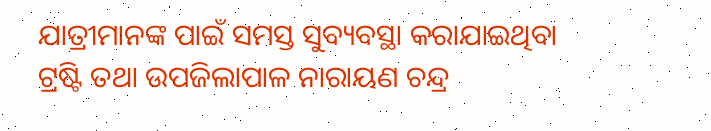ଯାତ୍ରୀମାନଙ୍କ ପାଇଁ ସମସ୍ତ ସୁବ୍ୟବସ୍ଥା କରାଯାଇଥିବା ଟ୍ରଷ୍ଟି ତଥା ଉପଜିଲାପାଳ ନାରାୟଣ ଚନ୍ଦ୍ର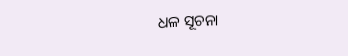ଧଳ ସୂଚନା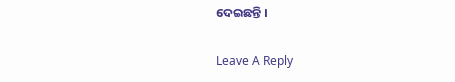ଦେଇଛନ୍ତି ।

Leave A Reply